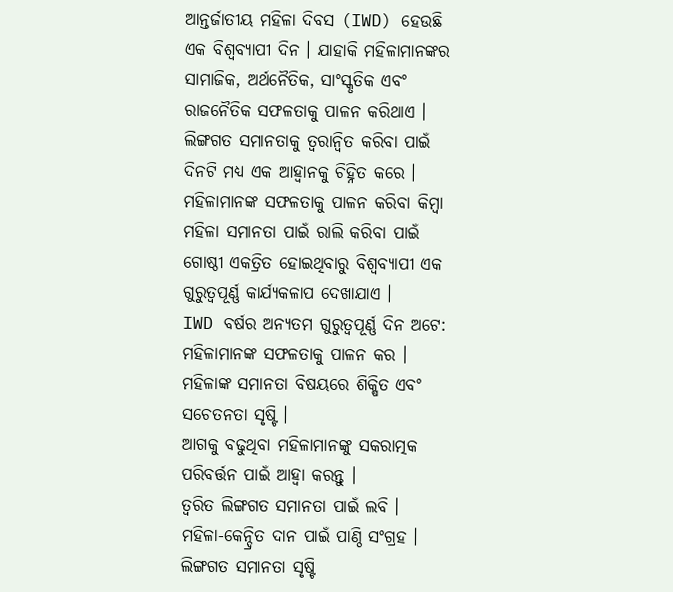ଆନ୍ତର୍ଜାତୀୟ ମହିଳା ଦିବସ (IWD) ହେଉଛି ଏକ ବିଶ୍ୱବ୍ୟାପୀ ଦିନ । ଯାହାକି ମହିଳାମାନଙ୍କର ସାମାଜିକ, ଅର୍ଥନୈତିକ, ସାଂସ୍କୃତିକ ଏବଂ ରାଜନୈତିକ ସଫଳତାକୁ ପାଳନ କରିଥାଏ । ଲିଙ୍ଗଗତ ସମାନତାକୁ ତ୍ୱରାନ୍ୱିତ କରିବା ପାଇଁ ଦିନଟି ମଧ୍ୟ ଏକ ଆହ୍ୱାନକୁ ଚିହ୍ନିତ କରେ । ମହିଳାମାନଙ୍କ ସଫଳତାକୁ ପାଳନ କରିବା କିମ୍ବା ମହିଳା ସମାନତା ପାଇଁ ରାଲି କରିବା ପାଇଁ ଗୋଷ୍ଠୀ ଏକତ୍ରିତ ହୋଇଥିବାରୁ ବିଶ୍ୱବ୍ୟାପୀ ଏକ ଗୁରୁତ୍ୱପୂର୍ଣ୍ଣ କାର୍ଯ୍ୟକଳାପ ଦେଖାଯାଏ ।
IWD ବର୍ଷର ଅନ୍ୟତମ ଗୁରୁତ୍ୱପୂର୍ଣ୍ଣ ଦିନ ଅଟେ:
ମହିଳାମାନଙ୍କ ସଫଳତାକୁ ପାଳନ କର ।
ମହିଳାଙ୍କ ସମାନତା ବିଷୟରେ ଶିକ୍ଷିତ ଏବଂ ସଚେତନତା ସୃଷ୍ଟି ।
ଆଗକୁ ବଢୁଥିବା ମହିଳାମାନଙ୍କୁ ସକରାତ୍ମକ ପରିବର୍ତ୍ତନ ପାଇଁ ଆହ୍ବା କରନ୍ତୁ ।
ତ୍ୱରିତ ଲିଙ୍ଗଗତ ସମାନତା ପାଇଁ ଲବି ।
ମହିଳା-କେନ୍ଦ୍ରିତ ଦାନ ପାଇଁ ପାଣ୍ଠି ସଂଗ୍ରହ ।
ଲିଙ୍ଗଗତ ସମାନତା ସୃଷ୍ଟି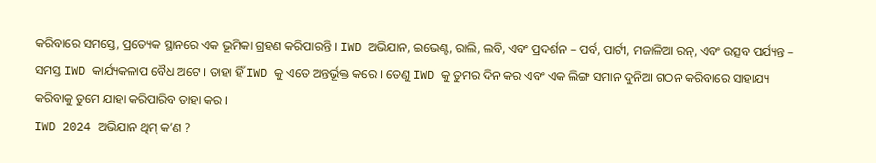କରିବାରେ ସମସ୍ତେ, ପ୍ରତ୍ୟେକ ସ୍ଥାନରେ ଏକ ଭୂମିକା ଗ୍ରହଣ କରିପାରନ୍ତି । IWD ଅଭିଯାନ, ଇଭେଣ୍ଟ, ରାଲି, ଲବି, ଏବଂ ପ୍ରଦର୍ଶନ – ପର୍ବ, ପାର୍ଟୀ, ମଜାଳିଆ ରନ୍, ଏବଂ ଉତ୍ସବ ପର୍ଯ୍ୟନ୍ତ – ସମସ୍ତ IWD କାର୍ଯ୍ୟକଳାପ ବୈଧ ଅଟେ । ତାହା ହିଁ IWD କୁ ଏତେ ଅନ୍ତର୍ଭୂକ୍ତ କରେ । ତେଣୁ IWD କୁ ତୁମର ଦିନ କର ଏବଂ ଏକ ଲିଙ୍ଗ ସମାନ ଦୁନିଆ ଗଠନ କରିବାରେ ସାହାଯ୍ୟ କରିବାକୁ ତୁମେ ଯାହା କରିପାରିବ ତାହା କର ।
IWD 2024 ଅଭିଯାନ ଥିମ୍ କ’ଣ ?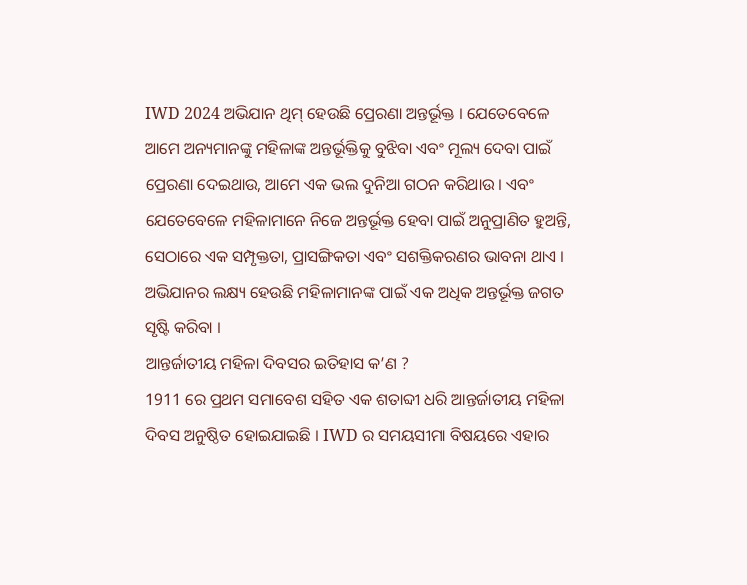IWD 2024 ଅଭିଯାନ ଥିମ୍ ହେଉଛି ପ୍ରେରଣା ଅନ୍ତର୍ଭୂକ୍ତ । ଯେତେବେଳେ ଆମେ ଅନ୍ୟମାନଙ୍କୁ ମହିଳାଙ୍କ ଅନ୍ତର୍ଭୂକ୍ତିକୁ ବୁଝିବା ଏବଂ ମୂଲ୍ୟ ଦେବା ପାଇଁ ପ୍ରେରଣା ଦେଇଥାଉ, ଆମେ ଏକ ଭଲ ଦୁନିଆ ଗଠନ କରିଥାଉ । ଏବଂ ଯେତେବେଳେ ମହିଳାମାନେ ନିଜେ ଅନ୍ତର୍ଭୂକ୍ତ ହେବା ପାଇଁ ଅନୁପ୍ରାଣିତ ହୁଅନ୍ତି, ସେଠାରେ ଏକ ସମ୍ପୃକ୍ତତା, ପ୍ରାସଙ୍ଗିକତା ଏବଂ ସଶକ୍ତିକରଣର ଭାବନା ଥାଏ । ଅଭିଯାନର ଲକ୍ଷ୍ୟ ହେଉଛି ମହିଳାମାନଙ୍କ ପାଇଁ ଏକ ଅଧିକ ଅନ୍ତର୍ଭୂକ୍ତ ଜଗତ ସୃଷ୍ଟି କରିବା ।
ଆନ୍ତର୍ଜାତୀୟ ମହିଳା ଦିବସର ଇତିହାସ କ’ଣ ?
1911 ରେ ପ୍ରଥମ ସମାବେଶ ସହିତ ଏକ ଶତାବ୍ଦୀ ଧରି ଆନ୍ତର୍ଜାତୀୟ ମହିଳା ଦିବସ ଅନୁଷ୍ଠିତ ହୋଇଯାଇଛି । IWD ର ସମୟସୀମା ବିଷୟରେ ଏହାର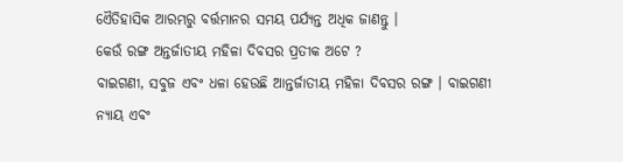ଏୈତିହାସିକ ଆରମ୍ଭରୁ ବର୍ତ୍ତମାନର ସମୟ ପର୍ଯ୍ୟନ୍ତ ଅଧିକ ଜାଣନ୍ତୁ ।
କେଉଁ ରଙ୍ଗ ଅନ୍ତର୍ଜାତୀୟ ମହିଳା ଦିବସର ପ୍ରତୀକ ଅଟେ ?
ବାଇଗଣୀ, ସବୁଜ ଏବଂ ଧଳା ହେଉଛି ଆନ୍ତର୍ଜାତୀୟ ମହିଳା ଦିବସର ରଙ୍ଗ । ବାଇଗଣୀ ନ୍ୟାୟ ଏବଂ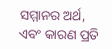ସମ୍ମାନର ଅର୍ଥ, ଏବଂ କାରଣ ପ୍ରତି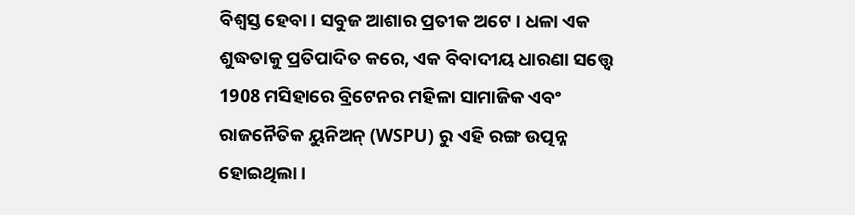ବିଶ୍ୱସ୍ତ ହେବା । ସବୁଜ ଆଶାର ପ୍ରତୀକ ଅଟେ । ଧଳା ଏକ ଶୁଦ୍ଧତାକୁ ପ୍ରତିପାଦିତ କରେ, ଏକ ବିବାଦୀୟ ଧାରଣା ସତ୍ତ୍ବେ 1908 ମସିହାରେ ବ୍ରିଟେନର ମହିଳା ସାମାଜିକ ଏବଂ ରାଜନୈତିକ ୟୁନିଅନ୍ (WSPU) ରୁ ଏହି ରଙ୍ଗ ଉତ୍ପନ୍ନ ହୋଇଥିଲା ।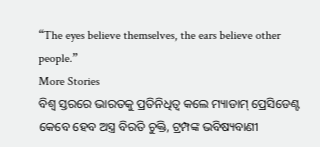“The eyes believe themselves, the ears believe other people.”
More Stories
ବିଶ୍ବ ସ୍ତରରେ ଭାରତକୁ ପ୍ରତିନିଧିତ୍ବ କଲେ ମ୍ୟାଡାମ୍ ପ୍ରେସିଡେଣ୍ଟ
କେବେ ହେବ ଅସ୍ତ୍ର ବିରତି ଚୁକ୍ତି, ଟ୍ରମ୍ପଙ୍କ ଭବିଷ୍ୟବାଣୀ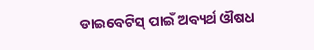ଡାଇବେଟିସ୍ ପାଇଁ ଅବ୍ୟର୍ଥ ଔଷଧ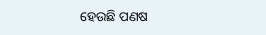ହେଉଛି ପଣଷ